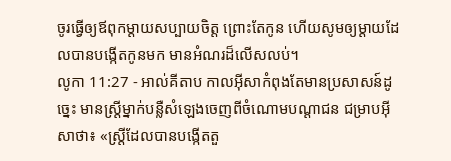ចូរធ្វើឲ្យឪពុកម្ដាយសប្បាយចិត្ត ព្រោះតែកូន ហើយសូមឲ្យម្ដាយដែលបានបង្កើតកូនមក មានអំណរដ៏លើសលប់។
លូកា 11:27 - អាល់គីតាប កាលអ៊ីសាកំពុងតែមានប្រសាសន៍ដូច្នេះ មានស្ដ្រីម្នាក់បន្លឺសំឡេងចេញពីចំណោមបណ្ដាជន ជម្រាបអ៊ីសាថា៖ «ស្ដ្រីដែលបានបង្កើតតួ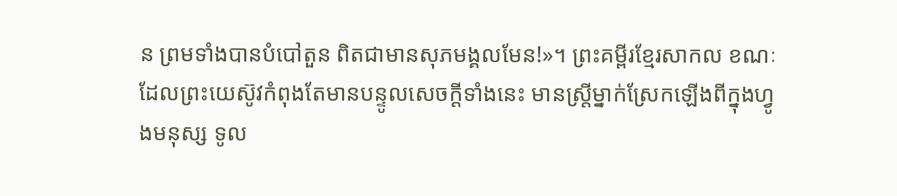ន ព្រមទាំងបានបំបៅតួន ពិតជាមានសុភមង្គលមែន!»។ ព្រះគម្ពីរខ្មែរសាកល ខណៈដែលព្រះយេស៊ូវកំពុងតែមានបន្ទូលសេចក្ដីទាំងនេះ មានស្ត្រីម្នាក់ស្រែកឡើងពីក្នុងហ្វូងមនុស្ស ទូល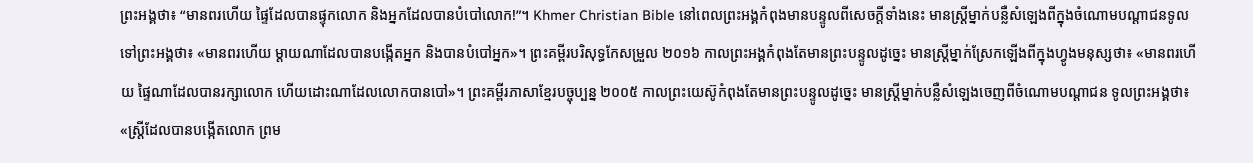ព្រះអង្គថា៖ “មានពរហើយ ផ្ទៃដែលបានផ្ទុកលោក និងអ្នកដែលបានបំបៅលោក!”។ Khmer Christian Bible នៅពេលព្រះអង្គកំពុងមានបន្ទូលពីសេចក្ដីទាំងនេះ មានស្ដ្រីម្នាក់បន្លឺសំឡេងពីក្នុងចំណោមបណ្ដាជនទូលទៅព្រះអង្គថា៖ «មានពរហើយ ម្ដាយណាដែលបានបង្កើតអ្នក និងបានបំបៅអ្នក»។ ព្រះគម្ពីរបរិសុទ្ធកែសម្រួល ២០១៦ កាលព្រះអង្គកំពុងតែមានព្រះបន្ទូលដូច្នេះ មានស្ត្រីម្នាក់ស្រែកឡើងពីក្នុងហ្វូងមនុស្សថា៖ «មានពរហើយ ផ្ទៃណាដែលបានរក្សាលោក ហើយដោះណាដែលលោកបានបៅ»។ ព្រះគម្ពីរភាសាខ្មែរបច្ចុប្បន្ន ២០០៥ កាលព្រះយេស៊ូកំពុងតែមានព្រះបន្ទូលដូច្នេះ មានស្ត្រីម្នាក់បន្លឺសំឡេងចេញពីចំណោមបណ្ដាជន ទូលព្រះអង្គថា៖ «ស្ត្រីដែលបានបង្កើតលោក ព្រម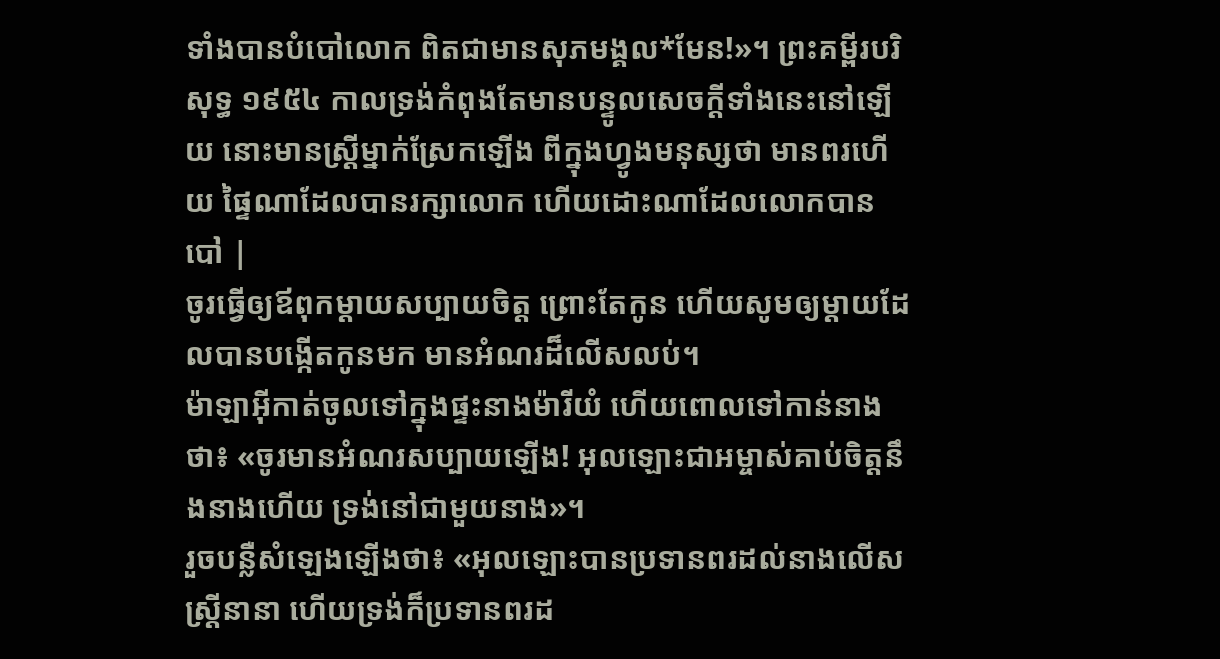ទាំងបានបំបៅលោក ពិតជាមានសុភមង្គល*មែន!»។ ព្រះគម្ពីរបរិសុទ្ធ ១៩៥៤ កាលទ្រង់កំពុងតែមានបន្ទូលសេចក្ដីទាំងនេះនៅឡើយ នោះមានស្ត្រីម្នាក់ស្រែកឡើង ពីក្នុងហ្វូងមនុស្សថា មានពរហើយ ផ្ទៃណាដែលបានរក្សាលោក ហើយដោះណាដែលលោកបានបៅ |
ចូរធ្វើឲ្យឪពុកម្ដាយសប្បាយចិត្ត ព្រោះតែកូន ហើយសូមឲ្យម្ដាយដែលបានបង្កើតកូនមក មានអំណរដ៏លើសលប់។
ម៉ាឡាអ៊ីកាត់ចូលទៅក្នុងផ្ទះនាងម៉ារីយំ ហើយពោលទៅកាន់នាងថា៖ «ចូរមានអំណរសប្បាយឡើង! អុលឡោះជាអម្ចាស់គាប់ចិត្តនឹងនាងហើយ ទ្រង់នៅជាមួយនាង»។
រួចបន្លឺសំឡេងឡើងថា៖ «អុលឡោះបានប្រទានពរដល់នាងលើសស្ដ្រីនានា ហើយទ្រង់ក៏ប្រទានពរដ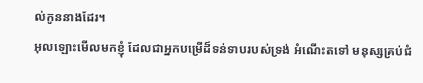ល់កូននាងដែរ។
អុលឡោះមើលមកខ្ញុំ ដែលជាអ្នកបម្រើដ៏ទន់ទាបរបស់ទ្រង់ អំណើះតទៅ មនុស្សគ្រប់ជំ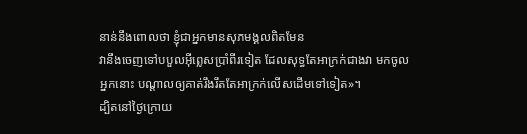នាន់នឹងពោលថា ខ្ញុំជាអ្នកមានសុភមង្គលពិតមែន
វានឹងចេញទៅបបួលអ៊ីព្លេសប្រាំពីរទៀត ដែលសុទ្ធតែអាក្រក់ជាងវា មកចូលអ្នកនោះ បណ្ដាលឲ្យគាត់រឹងរឹតតែអាក្រក់លើសដើមទៅទៀត»។
ដ្បិតនៅថ្ងៃក្រោយ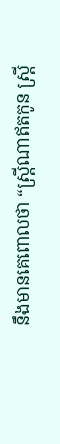នឹងមានគេពោលថា “ស្ដ្រីណាឥតកូន ស្ដ្រី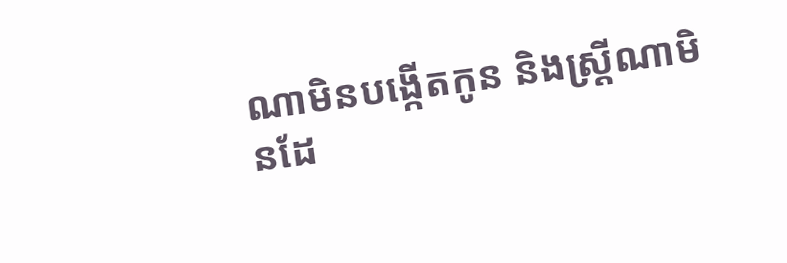ណាមិនបង្កើតកូន និងស្ដ្រីណាមិនដែ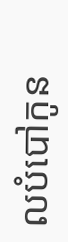លបំបៅកូន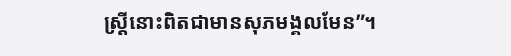ស្ដ្រីនោះពិតជាមានសុភមង្គលមែន”។